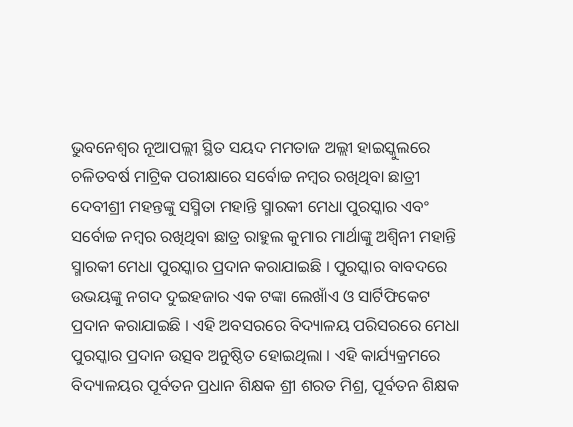ଭୁବନେଶ୍ବର ନୂଆପଲ୍ଲୀ ସ୍ଥିତ ସୟଦ ମମତାଜ ଅଲ୍ଲୀ ହାଇସ୍କୁଲରେ ଚଳିତବର୍ଷ ମାଟ୍ରିକ ପରୀକ୍ଷାରେ ସର୍ବୋଚ୍ଚ ନମ୍ବର ରଖିଥିବା ଛାତ୍ରୀ ଦେବୀଶ୍ରୀ ମହନ୍ତଙ୍କୁ ସସ୍ମିତା ମହାନ୍ତି ସ୍ମାରକୀ ମେଧା ପୁରସ୍କାର ଏବଂ ସର୍ବୋଚ୍ଚ ନମ୍ବର ରଖିଥିବା ଛାତ୍ର ରାହୁଲ କୁମାର ମାର୍ଥାଙ୍କୁ ଅଶ୍ବିନୀ ମହାନ୍ତି ସ୍ମାରକୀ ମେଧା ପୁରସ୍କାର ପ୍ରଦାନ କରାଯାଇଛି । ପୁରସ୍କାର ବାବଦରେ ଉଭୟଙ୍କୁ ନଗଦ ଦୁଇହଜାର ଏକ ଟଙ୍କା ଲେଖାଁଏ ଓ ସାର୍ଟିଫିକେଟ ପ୍ରଦାନ କରାଯାଇଛି । ଏହି ଅବସରରେ ବିଦ୍ୟାଳୟ ପରିସରରେ ମେଧା ପୁରସ୍କାର ପ୍ରଦାନ ଉତ୍ସବ ଅନୁଷ୍ଠିତ ହୋଇଥିଲା । ଏହି କାର୍ଯ୍ୟକ୍ରମରେ ବିଦ୍ୟାଳୟର ପୂର୍ବତନ ପ୍ରଧାନ ଶିକ୍ଷକ ଶ୍ରୀ ଶରତ ମିଶ୍ର, ପୂର୍ବତନ ଶିକ୍ଷକ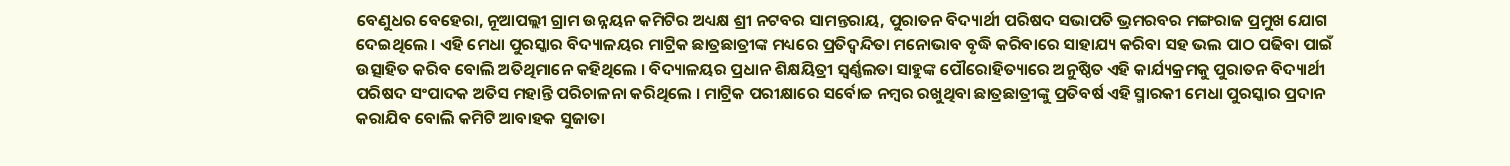ବେଣୁଧର ବେହେରା, ନୂଆପଲ୍ଲୀ ଗ୍ରାମ ଉନ୍ନୟନ କମିଟିର ଅଧ୍ୟକ୍ଷ ଶ୍ରୀ ନଟବର ସାମନ୍ତରାୟ, ପୁରାତନ ବିଦ୍ୟାର୍ଥୀ ପରିଷଦ ସଭାପତି ଭ୍ରମରବର ମଙ୍ଗରାଜ ପ୍ରମୁଖ ଯୋଗ ଦେଇଥିଲେ । ଏହି ମେଧା ପୁରସ୍କାର ବିଦ୍ୟାଳୟର ମାଟ୍ରିକ ଛାତ୍ରଛାତ୍ରୀଙ୍କ ମଧ୍ୟରେ ପ୍ରତିଦ୍ବନ୍ଦିତା ମନୋଭାବ ବୃଦ୍ଧି କରିବାରେ ସାହାଯ୍ୟ କରିବା ସହ ଭଲ ପାଠ ପଢିବା ପାଇଁ ଉତ୍ସାହିତ କରିବ ବୋଲି ଅତିଥିମାନେ କହିଥିଲେ । ବିଦ୍ୟାଳୟର ପ୍ରଧାନ ଶିକ୍ଷୟିତ୍ରୀ ସ୍ବର୍ଣ୍ଣଲତା ସାହୁଙ୍କ ପୌରୋହିତ୍ୟାରେ ଅନୁଷ୍ଠିତ ଏହି କାର୍ଯ୍ୟକ୍ରମକୁ ପୁରାତନ ବିଦ୍ୟାର୍ଥୀ ପରିଷଦ ସଂପାଦକ ଅତିସ ମହାନ୍ତି ପରିଚାଳନା କରିଥିଲେ । ମାଟ୍ରିକ ପରୀକ୍ଷାରେ ସର୍ବୋଚ୍ଚ ନମ୍ବର ରଖୁଥିବା ଛାତ୍ରଛାତ୍ରୀଙ୍କୁ ପ୍ରତିବର୍ଷ ଏହି ସ୍ମାରକୀ ମେଧା ପୁରସ୍କାର ପ୍ରଦାନ କରାଯିବ ବୋଲି କମିଟି ଆବାହକ ସୁଜାତା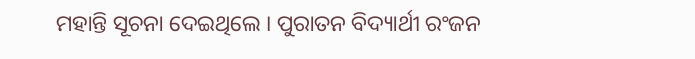ମହାନ୍ତି ସୂଚନା ଦେଇଥିଲେ । ପୁରାତନ ବିଦ୍ୟାର୍ଥୀ ରଂଜନ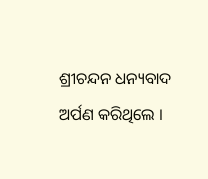ଶ୍ରୀଚନ୍ଦନ ଧନ୍ୟବାଦ ଅର୍ପଣ କରିଥିଲେ ।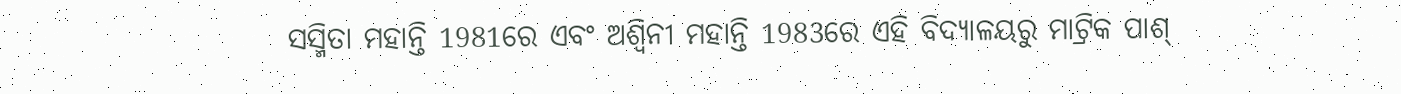ସସ୍ମିତା ମହାନ୍ତି 1981ରେ ଏବଂ ଅଶ୍ବିନୀ ମହାନ୍ତି 1983ରେ ଏହି ବିଦ୍ୟାଳୟରୁ ମାଟ୍ରିକ ପାଶ୍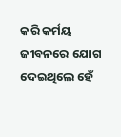କରି କର୍ମୟ ଜୀବନରେ ଯୋଗ ଦେଇଥିଲେ ହେଁ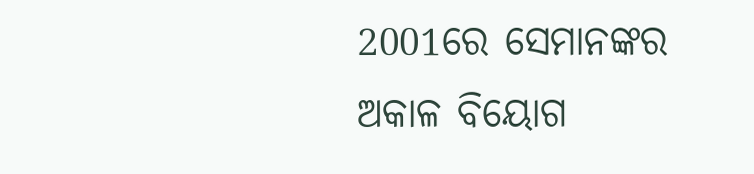2001ରେ ସେମାନଙ୍କର ଅକାଳ ବିୟୋଗ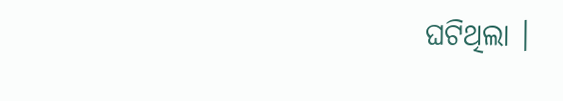ଘଟିଥିଲା ।